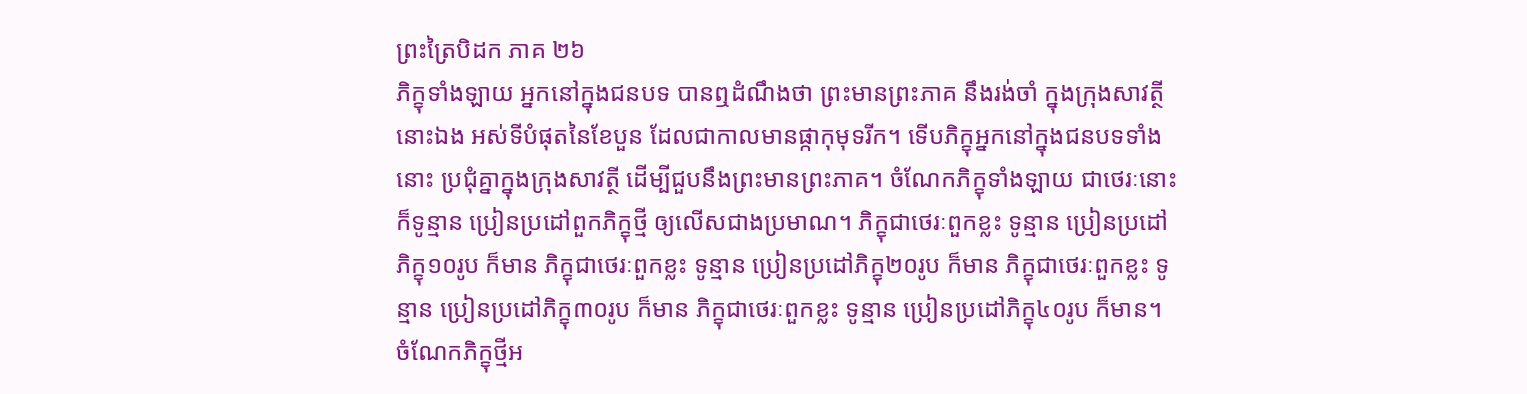ព្រះត្រៃបិដក ភាគ ២៦
ភិក្ខុទាំងឡាយ អ្នកនៅក្នុងជនបទ បានឮដំណឹងថា ព្រះមានព្រះភាគ នឹងរង់ចាំ ក្នុងក្រុងសាវត្ថីនោះឯង អស់ទីបំផុតនៃខែបួន ដែលជាកាលមានផ្កាកុមុទរីក។ ទើបភិក្ខុអ្នកនៅក្នុងជនបទទាំងនោះ ប្រជុំគ្នាក្នុងក្រុងសាវត្ថី ដើម្បីជួបនឹងព្រះមានព្រះភាគ។ ចំណែកភិក្ខុទាំងឡាយ ជាថេរៈនោះ ក៏ទូន្មាន ប្រៀនប្រដៅពួកភិក្ខុថ្មី ឲ្យលើសជាងប្រមាណ។ ភិក្ខុជាថេរៈពួកខ្លះ ទូន្មាន ប្រៀនប្រដៅភិក្ខុ១០រូប ក៏មាន ភិក្ខុជាថេរៈពួកខ្លះ ទូន្មាន ប្រៀនប្រដៅភិក្ខុ២០រូប ក៏មាន ភិក្ខុជាថេរៈពួកខ្លះ ទូន្មាន ប្រៀនប្រដៅភិក្ខុ៣០រូប ក៏មាន ភិក្ខុជាថេរៈពួកខ្លះ ទូន្មាន ប្រៀនប្រដៅភិក្ខុ៤០រូប ក៏មាន។ ចំណែកភិក្ខុថ្មីអ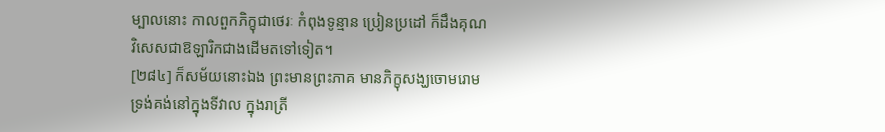ម្បាលនោះ កាលពួកភិក្ខុជាថេរៈ កំពុងទូន្មាន ប្រៀនប្រដៅ ក៏ដឹងគុណវិសេសជាឱឡារិកជាងដើមតទៅទៀត។
[២៨៤] ក៏សម័យនោះឯង ព្រះមានព្រះភាគ មានភិក្ខុសង្ឃចោមរោម ទ្រង់គង់នៅក្នុងទីវាល ក្នុងរាត្រី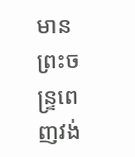មានព្រះចន្ទ្រពេញវង់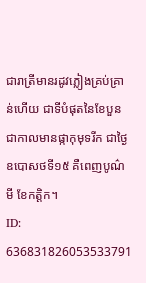ជារាត្រីមានរដូវភ្លៀងគ្រប់គ្រាន់ហើយ ជាទីបំផុតនៃខែបួន ជាកាលមានផ្កាកុមុទរីក ជាថ្ងៃឧបោសថទី១៥ គឺពេញបូណ៌មី ខែកត្តិក។
ID: 636831826053533791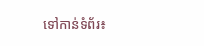ទៅកាន់ទំព័រ៖